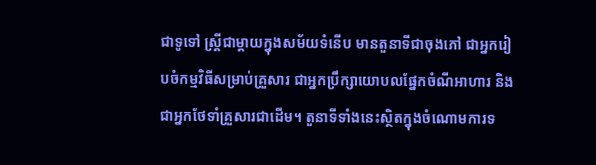ជាទូទៅ ស្រ្តីជាម្តាយក្នុងសម័យទំនើប មានតួនាទីជាចុងភៅ ជាអ្នករៀបចំកម្មវិធីសម្រាប់គ្រួសារ ជាអ្នកប្រឹក្សាយោបលផ្នែកចំណីអាហារ និងជាអ្នកថែទាំគ្រួសារជាដើម។ តួនាទីទាំងនេះស្ថិតក្នុងចំណោមការទ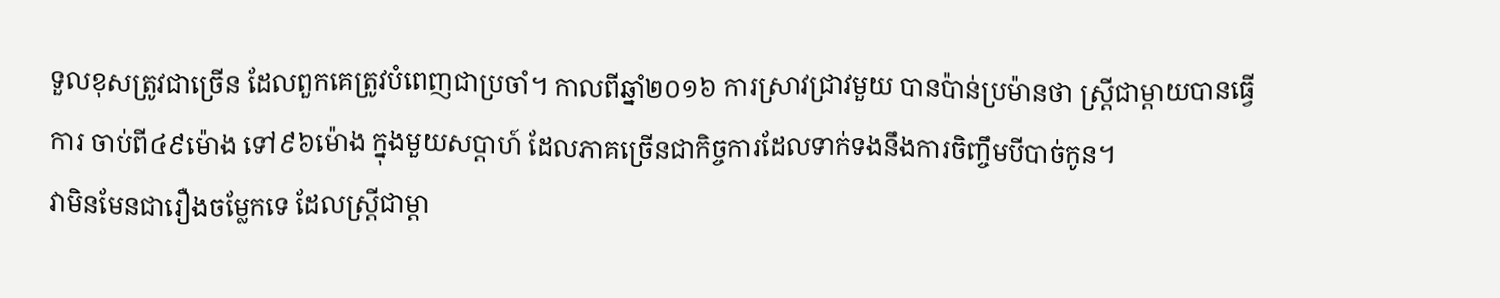ទួលខុសត្រូវជាច្រើន ដែលពួកគេត្រូវបំពេញជាប្រចាំ។ កាលពីឆ្នាំ២០១៦ ការស្រាវជ្រាវមួយ បានប៉ាន់ប្រម៉ានថា ស្រ្តីជាម្តាយបានធ្វើការ ចាប់ពី៤៩ម៉ោង ទៅ៩៦ម៉ោង ក្នុងមួយសប្តាហ៍ ដែលភាគច្រើនជាកិច្ចការដែលទាក់ទងនឹងការចិញ្ចឹមបីបាច់កូន។
វាមិនមែនជារឿងចម្លែកទេ ដែលស្រ្តីជាម្តា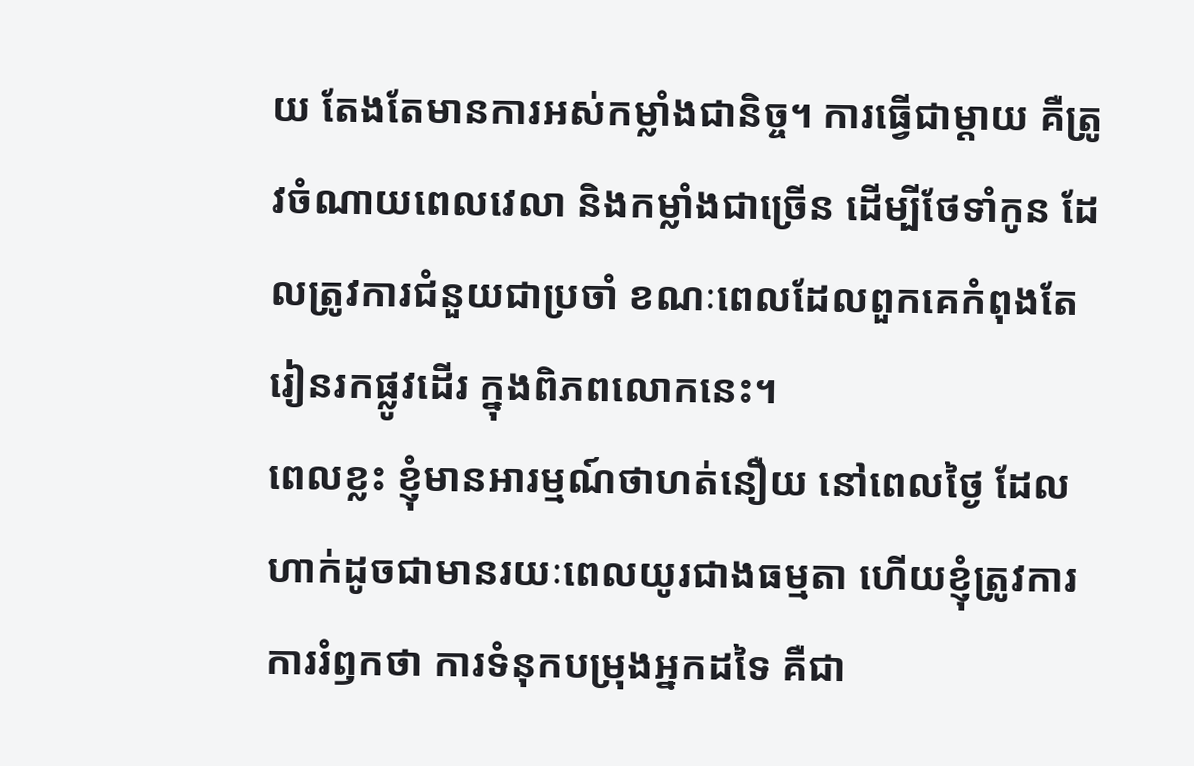យ តែងតែមានការអស់កម្លាំងជានិច្ច។ ការធ្វើជាម្តាយ គឺត្រូវចំណាយពេលវេលា និងកម្លាំងជាច្រើន ដើម្បីថែទាំកូន ដែលត្រូវការជំនួយជាប្រចាំ ខណៈពេលដែលពួកគេកំពុងតែរៀនរកផ្លូវដើរ ក្នុងពិភពលោកនេះ។
ពេលខ្លះ ខ្ញុំមានអារម្មណ៍ថាហត់នឿយ នៅពេលថ្ងៃ ដែលហាក់ដូចជាមានរយៈពេលយូរជាងធម្មតា ហើយខ្ញុំត្រូវការការរំឭកថា ការទំនុកបម្រុងអ្នកដទៃ គឺជា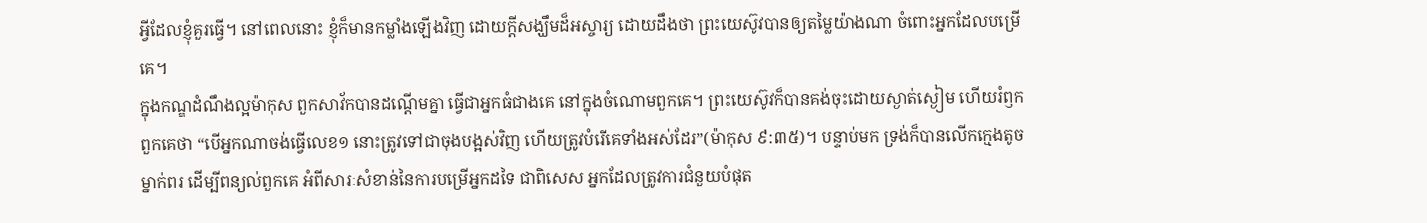អ្វីដែលខ្ញុំគួរធ្វើ។ នៅពេលនោះ ខ្ញុំក៏មានកម្លាំងឡើងវិញ ដោយក្តីសង្ឃឹមដ៏អស្ចារ្យ ដោយដឹងថា ព្រះយេស៊ូវបានឲ្យតម្លៃយ៉ាងណា ចំពោះអ្នកដែលបម្រើគេ។
ក្នុងកណ្ឌដំណឹងល្អម៉ាកុស ពួកសាវ័កបានដណើ្តមគ្នា ធ្វើជាអ្នកធំជាងគេ នៅក្នុងចំណោមពួកគេ។ ព្រះយេស៊ូវក៏បានគង់ចុះដោយស្ងាត់ស្ងៀម ហើយរំឭកពួកគេថា “បើអ្នកណាចង់ធ្វើលេខ១ នោះត្រូវទៅជាចុងបង្អស់វិញ ហើយត្រូវបំរើគេទាំងអស់ដែរ”(ម៉ាកុស ៩:៣៥)។ បន្ទាប់មក ទ្រង់ក៏បានលើកក្មេងតូចម្នាក់ពរ ដើម្បីពន្យល់ពួកគេ អំពីសារៈសំខាន់នៃការបម្រើអ្នកដទៃ ជាពិសេស អ្នកដែលត្រូវការជំនួយបំផុត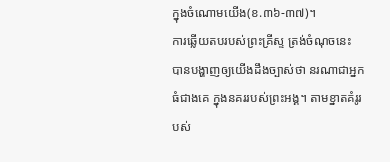ក្នុងចំណោមយើង(ខ.៣៦-៣៧)។
ការឆ្លើយតបរបស់ព្រះគ្រីស្ទ ត្រង់ចំណុចនេះ បានបង្ហាញឲ្យយើងដឹងច្បាស់ថា នរណាជាអ្នកធំជាងគេ ក្នុងនគររបស់ព្រះអង្គ។ តាមខ្នាតគំរូរបស់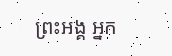ព្រះអង្គ អ្នក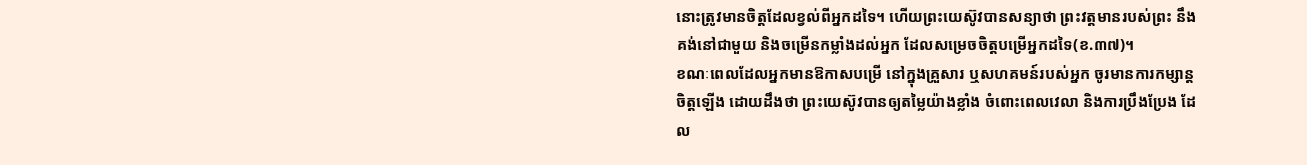នោះត្រូវមានចិត្តដែលខ្វល់ពីអ្នកដទៃ។ ហើយព្រះយេស៊ូវបានសន្យាថា ព្រះវត្តមានរបស់ព្រះ នឹងគង់នៅជាមួយ និងចម្រើនកម្លាំងដល់អ្នក ដែលសម្រេចចិត្តបម្រើអ្នកដទៃ(ខ.៣៧)។
ខណៈពេលដែលអ្នកមានឱកាសបម្រើ នៅក្នុងគ្រួសារ ឬសហគមន៍របស់អ្នក ចូរមានការកម្សាន្តចិត្តឡើង ដោយដឹងថា ព្រះយេស៊ូវបានឲ្យតម្លៃយ៉ាងខ្លាំង ចំពោះពេលវេលា និងការប្រឹងប្រែង ដែល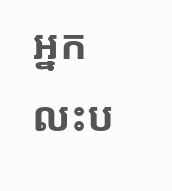អ្នកលះប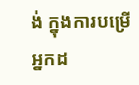ង់ ក្នុងការបម្រើអ្នកដ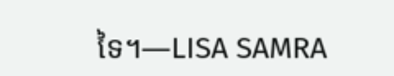ទៃ។—LISA SAMRA